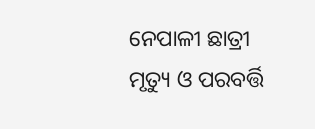ନେପାଳୀ ଛାତ୍ରୀ ମୃତ୍ୟୁ ଓ ପରବର୍ତ୍ତି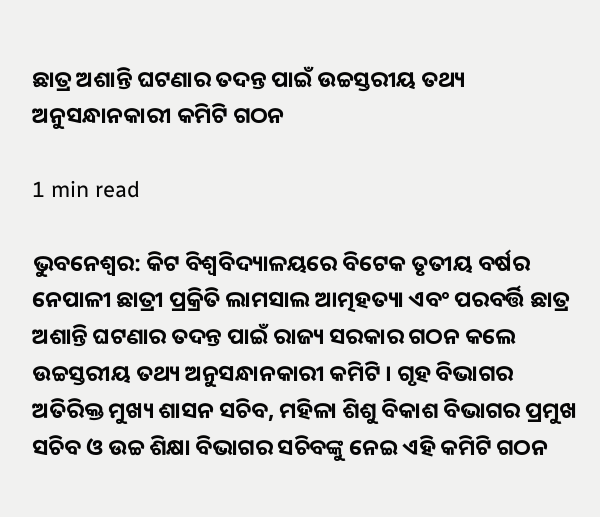ଛାତ୍ର ଅଶାନ୍ତି ଘଟଣାର ତଦନ୍ତ ପାଇଁ ଉଚ୍ଚସ୍ତରୀୟ ତଥ୍ୟ ଅନୁସନ୍ଧାନକାରୀ କମିଟି ଗଠନ

1 min read

ଭୁବନେଶ୍ବର: କିଟ ବିଶ୍ବବିଦ୍ୟାଳୟରେ ବିଟେକ ତୃତୀୟ ବର୍ଷର ନେପାଳୀ ଛାତ୍ରୀ ପ୍ରକ୍ରିତି ଲାମସାଲ ଆତ୍ମହତ୍ୟା ଏବଂ ପରବର୍ତ୍ତି ଛାତ୍ର ଅଶାନ୍ତି ଘଟଣାର ତଦନ୍ତ ପାଇଁ ରାଜ୍ୟ ସରକାର ଗଠନ କଲେ ଉଚ୍ଚସ୍ତରୀୟ ତଥ୍ୟ ଅନୁସନ୍ଧାନକାରୀ କମିଟି । ଗୃହ ବିଭାଗର ଅତିରିକ୍ତ ମୁଖ୍ୟ ଶାସନ ସଚିବ, ମହିଳା ଶିଶୁ ବିକାଶ ବିଭାଗର ପ୍ରମୁଖ ସଚିବ ଓ ଉଚ୍ଚ ଶିକ୍ଷା ବିଭାଗର ସଚିବଙ୍କୁ ନେଇ ଏହି କମିଟି ଗଠନ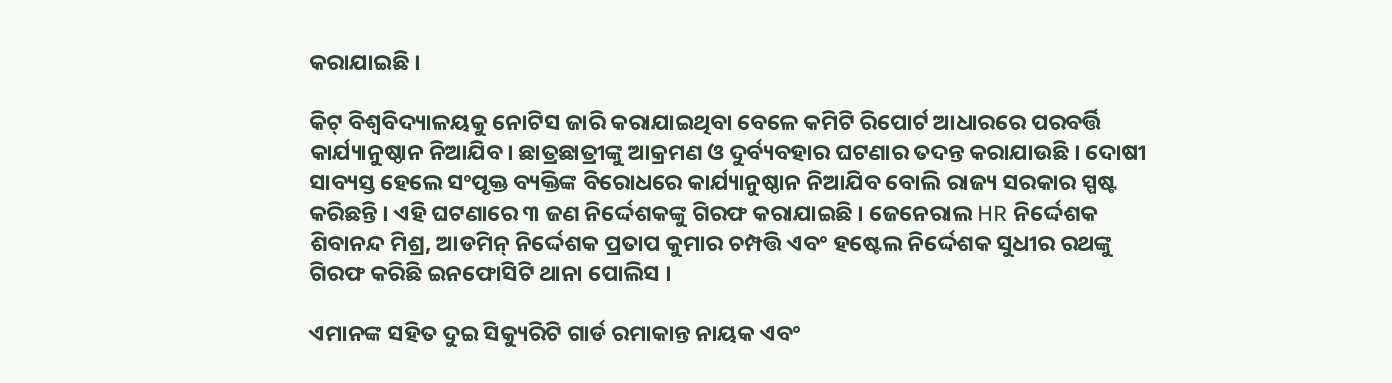କରାଯାଇଛି ।

କିଟ୍ ବିଶ୍ବବିଦ୍ୟାଳୟକୁ ନୋଟିସ ଜାରି କରାଯାଇଥିବା ବେଳେ କମିଟି ରିପୋର୍ଟ ଆଧାରରେ ପରବର୍ତ୍ତି କାର୍ଯ୍ୟାନୁଷ୍ଠାନ ନିଆଯିବ। ଛାତ୍ରଛାତ୍ରୀଙ୍କୁ ଆକ୍ରମଣ ଓ ଦୁର୍ବ୍ୟବହାର ଘଟଣାର ତଦନ୍ତ କରାଯାଉଛି । ଦୋଷୀ ସାବ୍ୟସ୍ତ ହେଲେ ସଂପୃକ୍ତ ବ୍ୟକ୍ତିଙ୍କ ବିରୋଧରେ କାର୍ଯ୍ୟାନୁଷ୍ଠାନ ନିଆଯିବ ବୋଲି ରାଜ୍ୟ ସରକାର ସ୍ପଷ୍ଟ କରିଛନ୍ତି । ଏହି ଘଟଣାରେ ୩ ଜଣ ନିର୍ଦ୍ଦେଶକଙ୍କୁ ଗିରଫ କରାଯାଇଛି । ଜେନେରାଲ HR ନିର୍ଦ୍ଦେଶକ ଶିବାନନ୍ଦ ମିଶ୍ର, ଆଡମିନ୍ ନିର୍ଦ୍ଦେଶକ ପ୍ରତାପ କୁମାର ଚମ୍ପତ୍ତି ଏବଂ ହଷ୍ଟେଲ ନିର୍ଦ୍ଦେଶକ ସୁଧୀର ରଥଙ୍କୁ ଗିରଫ କରିଛି ଇନଫୋସିଟି ଥାନା ପୋଲିସ ।

ଏମାନଙ୍କ ସହିତ ଦୁଇ ସିକ୍ୟୁରିଟି ଗାର୍ଡ ରମାକାନ୍ତ ନାୟକ ଏବଂ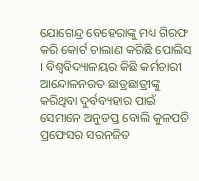ଯୋଗେନ୍ଦ୍ର ବେହେରାଙ୍କୁ ମଧ୍ୟ ଗିରଫ କରି କୋର୍ଟ ଚାଲାଣ କରିଛି ପୋଲିସ । ବିଶ୍ବବିଦ୍ୟାଳୟର କିଛି କର୍ମଚାରୀ ଆନ୍ଦୋଳନରତ ଛାତ୍ରଛାତ୍ରୀଙ୍କୁ କରିଥିବା ଦୁର୍ବବ୍ୟହାର ପାଇଁ ସେମାନେ ଅନୁତପ୍ତ ବୋଲି କୁଳପତି ପ୍ରଫେସର ସରନଜିତ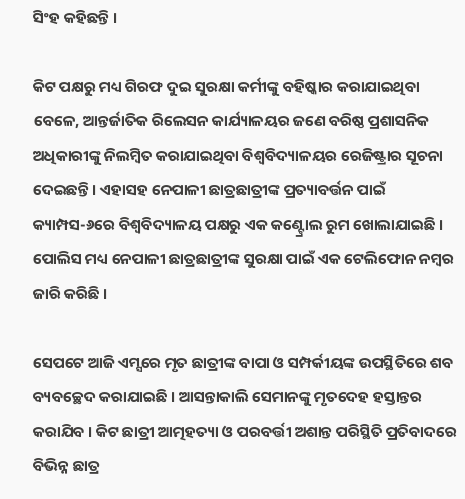ସିଂହ କହିଛନ୍ତି ।

କିଟ ପକ୍ଷରୁ ମଧ୍ୟ ଗିରଫ ଦୁଇ ସୁରକ୍ଷା କର୍ମୀଙ୍କୁ ବହିଷ୍କାର କରାଯାଇଥିବା ବେଳେ, ଆନ୍ତର୍ଜାତିକ ରିଲେସନ କାର୍ଯ୍ୟାଳୟର ଜଣେ ବରିଷ୍ଠ ପ୍ରଶାସନିକ ଅଧିକାରୀଙ୍କୁ ନିଲମ୍ବିତ କରାଯାଇଥିବା ବିଶ୍ବବିଦ୍ୟାଳୟର ରେଜିଷ୍ଟ୍ରାର ସୂଚନା ଦେଇଛନ୍ତି । ଏହାସହ ନେପାଳୀ ଛାତ୍ରଛାତ୍ରୀଙ୍କ ପ୍ରତ୍ୟାବର୍ତ୍ତନ ପାଇଁ କ୍ୟାମ୍ପସ-୬ରେ ବିଶ୍ବବିଦ୍ୟାଳୟ ପକ୍ଷରୁ ଏକ କଣ୍ଟ୍ରୋଲ ରୁମ ଖୋଲାଯାଇଛି । ପୋଲିସ ମଧ୍ୟ ନେପାଳୀ ଛାତ୍ରଛାତ୍ରୀଙ୍କ ସୁରକ୍ଷା ପାଇଁ ଏକ ଟେଲିଫୋନ ନମ୍ବର ଜାରି କରିଛି ।

ସେପଟେ ଆଜି ଏମ୍ସରେ ମୃତ ଛାତ୍ରୀଙ୍କ ବାପା ଓ ସମ୍ପର୍କୀୟଙ୍କ ଉପସ୍ଥିତିରେ ଶବ ବ୍ୟବଚ୍ଛେଦ କରାଯାଇଛି । ଆସନ୍ତାକାଲି ସେମାନଙ୍କୁ ମୃତଦେହ ହସ୍ତାନ୍ତର କରାଯିବ । କିଟ ଛାତ୍ରୀ ଆତ୍ମହତ୍ୟା ଓ ପରବର୍ତ୍ତୀ ଅଶାନ୍ତ ପରିସ୍ଥିତି ପ୍ରତିବାଦରେ ବିଭିନ୍ନ ଛାତ୍ର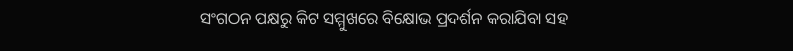ସଂଗଠନ ପକ୍ଷରୁ କିଟ ସମ୍ମୁଖରେ ବିକ୍ଷୋଭ ପ୍ରଦର୍ଶନ କରାଯିବା ସହ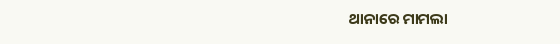ଥାନାରେ ମାମଲା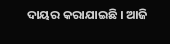ଦାୟର କରାଯାଇଛି । ଆଜି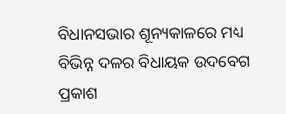ବିଧାନସଭାର ଶୂନ୍ୟକାଳରେ ମଧ୍ୟ ବିଭିନ୍ନ ଦଳର ବିଧାୟକ ଉଦବେଗ ପ୍ରକାଶ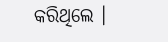କରିଥିଲେ ।